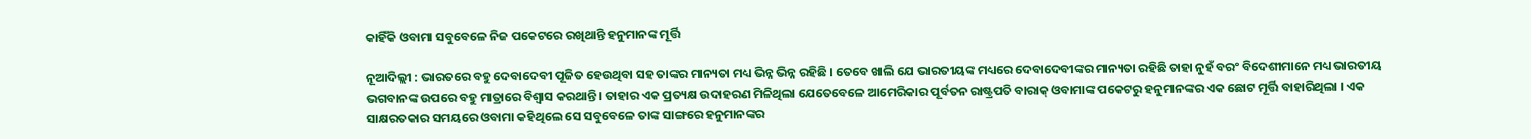କାହିଁକି ଓବାମା ସବୁବେଳେ ନିଜ ପକେଟରେ ରଖିଥାନ୍ତି ହନୁମାନଙ୍କ ମୂର୍ତ୍ତି

ନୂଆଦିଲ୍ଲୀ : ଭାରତରେ ବହୁ ଦେବାଦେବୀ ପୂଜିତ ହେଉଥିବା ସହ ତାଙ୍କର ମାନ୍ୟତା ମଧ୍ୟ ଭିନ୍ନ ଭିନ୍ନ ରହିଛି । ତେବେ ଖାଲି ଯେ ଭାରତୀୟଙ୍କ ମଧ୍ୟରେ ଦେବାଦେବୀଙ୍କର ମାନ୍ୟତା ରହିଛି ତାହା ନୁହଁ ବରଂ ବିଦେଶୀମାନେ ମଧ୍ୟ ଭାରତୀୟ ଭଗବାନଙ୍କ ଉପରେ ବହୁ ମାତ୍ରାରେ ବିଶ୍ୱାସ କରଥାନ୍ତି । ତାହାର ଏକ ପ୍ରତ୍ୟକ୍ଷ ଉଦାହରଣ ମିଳିଥିଲା ଯେତେବେଳେ ଆମେରିକାର ପୂର୍ବତନ ରାଷ୍ଟ୍ରପତି ବାରାକ୍‌ ଓବାମାଙ୍କ ପକେଟରୁ ହନୁମାନଙ୍କର ଏକ ଛୋଟ ମୂର୍ତ୍ତି ବାହାରିଥିଲା । ଏକ ସାକ୍ଷରତକାର ସମୟରେ ଓବାମା କହିଥିଲେ ସେ ସବୁବେଳେ ତାଙ୍କ ସାଙ୍ଗରେ ହନୁମାନଙ୍କର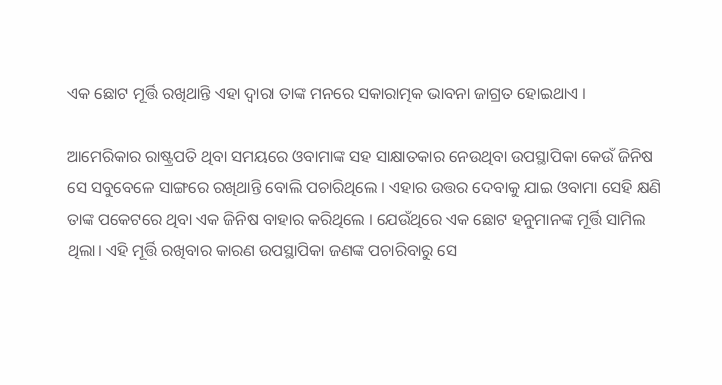ଏକ ଛୋଟ ମୂର୍ତ୍ତି ରଖିଥାନ୍ତି ଏହା ଦ୍ୱାରା ତାଙ୍କ ମନରେ ସକାରାତ୍ମକ ଭାବନା ଜାଗ୍ରତ ହୋଇଥାଏ ।

ଆମେରିକାର ରାଷ୍ଟ୍ରପତି ଥିବା ସମୟରେ ଓବାମାଙ୍କ ସହ ସାକ୍ଷାତକାର ନେଉଥିବା ଉପସ୍ଥାପିକା କେଉଁ ଜିନିଷ ସେ ସବୁବେଳେ ସାଙ୍ଗରେ ରଖିଥାନ୍ତି ବୋଲି ପଚାରିଥିଲେ । ଏହାର ଉତ୍ତର ଦେବାକୁ ଯାଇ ଓବାମା ସେହି କ୍ଷଣି ତାଙ୍କ ପକେଟରେ ଥିବା ଏକ ଜିନିଷ ବାହାର କରିଥିଲେ । ଯେଉଁଥିରେ ଏକ ଛୋଟ ହନୁମାନଙ୍କ ମୂର୍ତ୍ତି ସାମିଲ ଥିଲା। ଏହି ମୂର୍ତ୍ତି ରଖିବାର କାରଣ ଉପସ୍ଥାପିକା ଜଣଙ୍କ ପଚାରିବାରୁ ସେ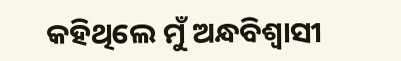କହିଥିଲେ ମୁଁ ଅନ୍ଧବିଶ୍ୱାସୀ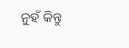ନୁହଁ କିନ୍ତୁ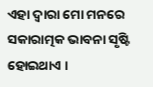ଏହା ଦ୍ୱାରା ମୋ ମନରେ ସକାରାତ୍ମକ ଭାବନା ସୃଷ୍ଟି ହୋଇଥାଏ ।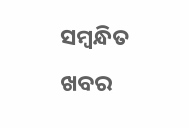ସମ୍ବନ୍ଧିତ ଖବର